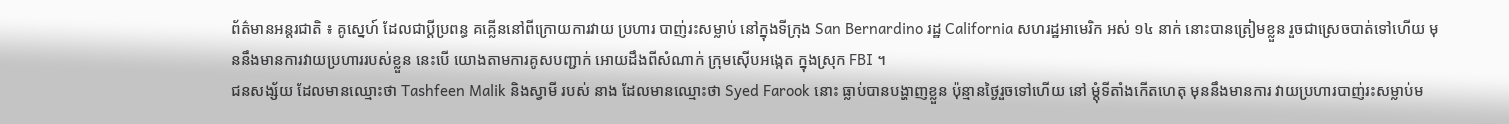ព័ត៌មានអន្តរជាតិ ៖ គូស្នេហ៍ ដែលជាប្តីប្រពន្ធ គគ្លើននៅពីក្រោយការវាយ ប្រហារ បាញ់រះសម្លាប់ នៅក្នុងទីក្រុង San Bernardino រដ្ឋ California សហរដ្ឋអាមេរិក អស់ ១៤ នាក់ នោះបានត្រៀមខ្លួន រួចជាស្រេចបាត់ទៅហើយ មុននឹងមានការវាយប្រហាររបស់ខ្លួន នេះបើ យោងតាមការគូសបញ្ជាក់ អោយដឹងពីសំណាក់ ក្រុមស៊ើបអង្កេត ក្នុងស្រុក FBI ។
ជនសង្ស័យ ដែលមានឈ្មោះថា Tashfeen Malik និងស្វាមី របស់ នាង ដែលមានឈ្មោះថា Syed Farook នោះ ធ្លាប់បានបង្ហាញខ្លួន ប៉ុន្មានថ្ងៃរួចទៅហើយ នៅ ម្តុំទីតាំងកើតហេតុ មុននឹងមានការ វាយប្រហារបាញ់រះសម្លាប់ម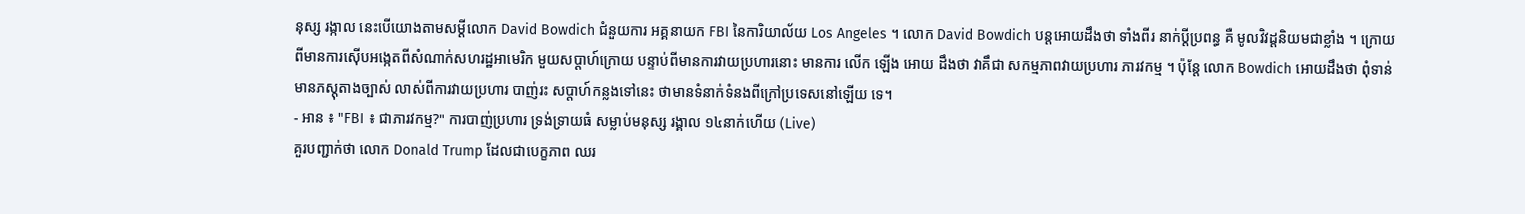នុស្ស រង្កាល នេះបើយោងតាមសម្តីលោក David Bowdich ជំនួយការ អគ្គនាយក FBI នៃការិយាល័យ Los Angeles ។ លោក David Bowdich បន្តអោយដឹងថា ទាំងពីរ នាក់ប្តីប្រពន្ធ គឺ មូលវិវដ្តនិយមជាខ្លាំង ។ ក្រោយពីមានការស៊ើបអង្កេតពីសំណាក់សហរដ្ឋអាមេរិក មួយសប្តាហ៍ក្រោយ បន្ទាប់ពីមានការវាយប្រហារនោះ មានការ លើក ឡើង អោយ ដឹងថា វាគឹជា សកម្មភាពវាយប្រហារ ភារវកម្ម ។ ប៉ុន្តែ លោក Bowdich អោយដឹងថា ពុំទាន់ មានភស្តុតាងច្បាស់ លាស់ពីការវាយប្រហារ បាញ់រះ សប្តាហ៍កន្លងទៅនេះ ថាមានទំនាក់ទំនងពីក្រៅប្រទេសនៅឡើយ ទេ។
- អាន ៖ "FBI ៖ ជាភារវកម្ម?" ការបាញ់ប្រហារ ទ្រង់ទ្រាយធំ សម្លាប់មនុស្ស រង្គាល ១៤នាក់ហើយ (Live)
គួរបញ្ជាក់ថា លោក Donald Trump ដែលជាបេក្ខភាព ឈរ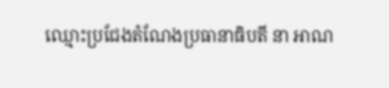ឈ្មោះប្រជែងតំណែងប្រធានាធិបតី នា អាណ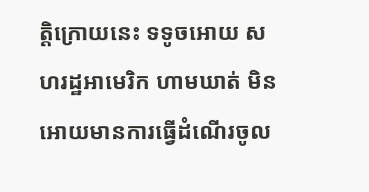ត្តិក្រោយនេះ ទទូចអោយ សហរដ្ឋអាមេរិក ហាមឃាត់ មិនអោយមានការធ្វើដំណើរចូល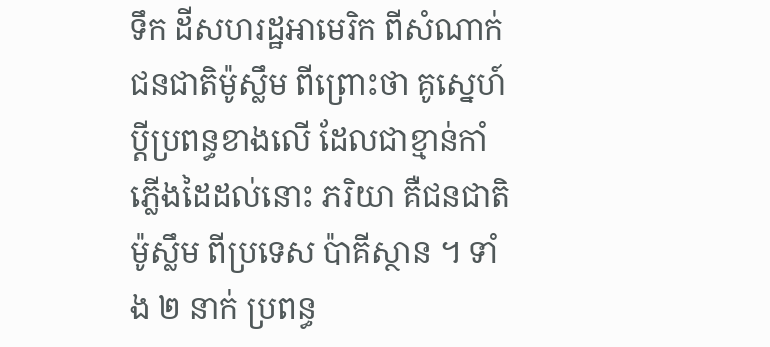ទឹក ដីសហរដ្ឋអាមេរិក ពីសំណាក់ជនជាតិម៉ូស្លឹម ពីព្រោះថា គូស្នេហ៍ ប្តីប្រពន្ធខាងលើ ដែលជាខ្មាន់កាំ ភ្លើងដៃដល់នោះ ភរិយា គឺជនជាតិម៉ូស្លឹម ពីប្រទេស ប៉ាគីស្ថាន ។ ទាំង ២ នាក់ ប្រពន្ធ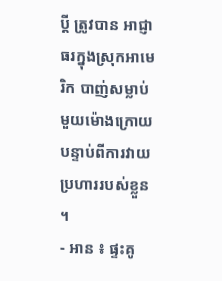ប្តី ត្រូវបាន អាជ្ញាធរក្នុងស្រុកអាមេរិក បាញ់សម្លាប់មួយម៉ោងក្រោយ បន្ទាប់ពីការវាយប្រហាររបស់ខ្លួន ។
- អាន ៖ ផ្ទះគូ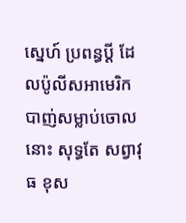ស្នេហ៍ ប្រពន្ធប្តី ដែលប៉ូលីសអាមេរិក បាញ់សម្លាប់ចោល នោះ សុទ្ធតែ សព្វាវុធ ខុស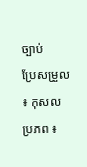ច្បាប់
ប្រែសម្រួល ៖ កុសល
ប្រភព ៖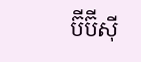ប៊ីប៊ីស៊ី